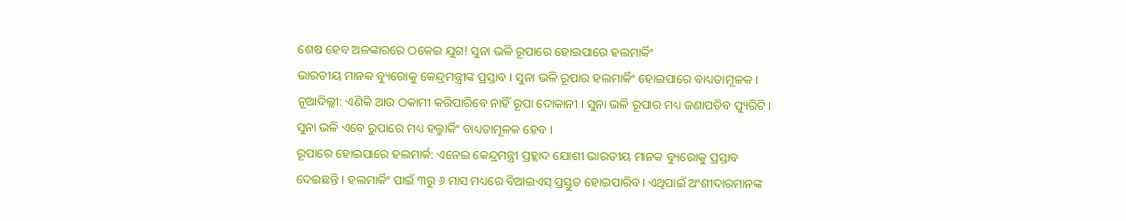ଶେଷ ହେବ ଅଳଙ୍କାରରେ ଠକେଇ ଯୁଗ! ସୁନା ଭଳି ରୂପାରେ ହୋଇପାରେ ହଲମାର୍କିଂ
ଭାରତୀୟ ମାନକ ବ୍ୟୁରୋକୁ କେନ୍ଦ୍ରମନ୍ତ୍ରୀଙ୍କ ପ୍ରସ୍ତାବ । ସୁନା ଭଳି ରୂପାର ହଲମାର୍କିଂ ହୋଇପାରେ ବାଧ୍ୟତାମୂଳକ ।
ନୂଆଦିଲ୍ଲୀ: ଏଣିକି ଆଉ ଠକାମୀ କରିପାରିବେ ନାହିଁ ରୂପା ଦୋକାନୀ । ସୁନା ଭଳି ରୂପାର ମଧ୍ୟ ଜଣାପଡିବ ପ୍ୟୁରିଟି । ସୁନା ଭଳି ଏବେ ରୁପାରେ ମଧ୍ୟ ହଲ୍ମାର୍କିଂ ବାଧ୍ୟତାମୂଳକ ହେବ ।
ରୂପାରେ ହୋଇପାରେ ହଲମାର୍କ: ଏନେଇ କେନ୍ଦ୍ରମନ୍ତ୍ରୀ ପ୍ରହ୍ଲାଦ ଯୋଶୀ ଭାରତୀୟ ମାନକ ବ୍ୟୁରୋକୁ ପ୍ରସ୍ତାବ ଦେଇଛନ୍ତି । ହଲମାର୍କିଂ ପାଇଁ ୩ରୁ ୬ ମାସ ମଧ୍ୟରେ ବିଆଇଏସ୍ ପ୍ରସ୍ତୁତ ହୋଇପାରିବ। ଏଥିପାଇଁ ଅଂଶୀଦାରମାନଙ୍କ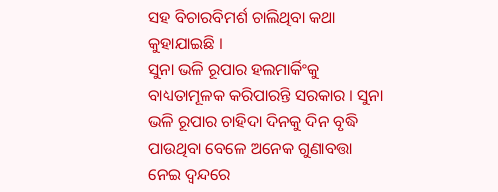ସହ ବିଚାରବିମର୍ଶ ଚାଲିଥିବା କଥା କୁହାଯାଇଛି ।
ସୁନା ଭଳି ରୂପାର ହଲମାର୍କିଂକୁ ବାଧ୍ୟତାମୂଳକ କରିପାରନ୍ତି ସରକାର । ସୁନା ଭଳି ରୂପାର ଚାହିଦା ଦିନକୁ ଦିନ ବୃଦ୍ଧି ପାଉଥିବା ବେଳେ ଅନେକ ଗୁଣାବତ୍ତା ନେଇ ଦ୍ବନ୍ଦରେ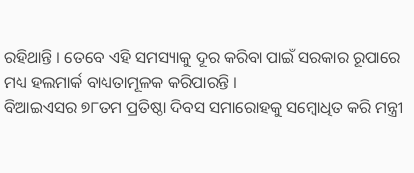ରହିଥାନ୍ତି । ତେବେ ଏହି ସମସ୍ୟାକୁ ଦୂର କରିବା ପାଇଁ ସରକାର ରୂପାରେ ମଧ୍ୟ ହଲମାର୍କ ବାଧ୍ୟତାମୂଳକ କରିପାରନ୍ତି ।
ବିଆଇଏସର ୭୮ତମ ପ୍ରତିଷ୍ଠା ଦିବସ ସମାରୋହକୁ ସମ୍ବୋଧିତ କରି ମନ୍ତ୍ରୀ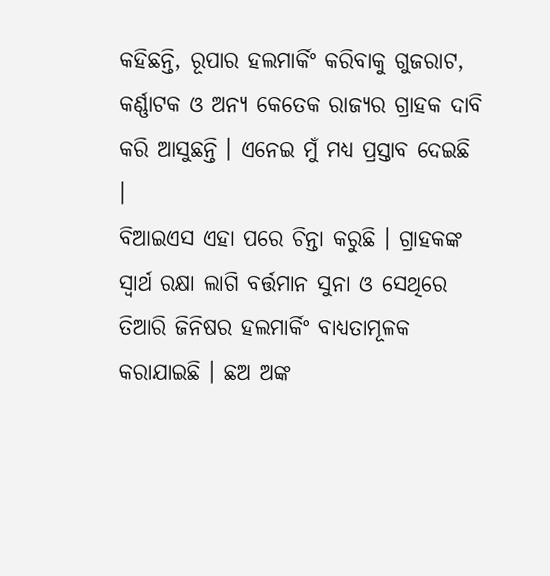କହିଛନ୍ତି, ରୂପାର ହଲମାର୍କିଂ କରିବାକୁ ଗୁଜରାଟ, କର୍ଣ୍ଣାଟକ ଓ ଅନ୍ୟ କେତେକ ରାଜ୍ୟର ଗ୍ରାହକ ଦାବି କରି ଆସୁଛନ୍ତି । ଏନେଇ ମୁଁ ମଧ୍ୟ ପ୍ରସ୍ତାବ ଦେଇଛି ।
ବିଆଇଏସ ଏହା ପରେ ଚିନ୍ତା କରୁଛି । ଗ୍ରାହକଙ୍କ ସ୍ୱାର୍ଥ ରକ୍ଷା ଲାଗି ବର୍ତ୍ତମାନ ସୁନା ଓ ସେଥିରେ ତିଆରି ଜିନିଷର ହଲମାର୍କିଂ ବାଧ୍ୟତାମୂଳକ କରାଯାଇଛି । ଛଅ ଅଙ୍କ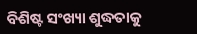ବିଶିଷ୍ଟ ସଂଖ୍ୟା ଶୁଦ୍ଧତାକୁ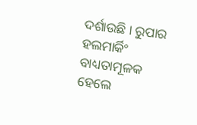ଦର୍ଶାଉଛି । ରୁପାର ହଲମାର୍କିଂ ବାଧ୍ୟତାମୂଳକ ହେଲେ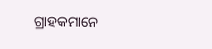ଗ୍ରାହକମାନେ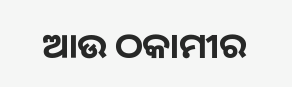ଆଉ ଠକାମୀର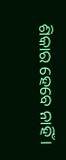ଶିକାର ହେବେ ନାହିଁ ।